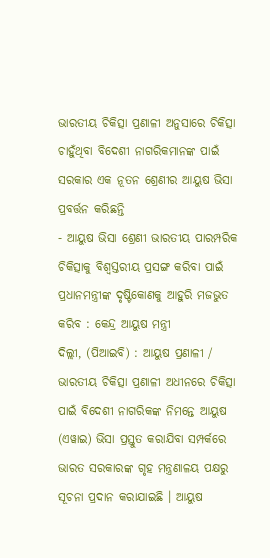ଭାରତୀୟ ଚିକିତ୍ସା ପ୍ରଣାଳୀ ଅନୁସାରେ ଚିକିତ୍ସା ଚାହୁଁଥିବା ବିଦେଶୀ ନାଗରିକମାନଙ୍କ ପାଇଁ ସରକାର ଏକ ନୂତନ ଶ୍ରେଣୀର ଆୟୁଷ ଭିସା ପ୍ରବର୍ତ୍ତନ କରିଛନ୍ତି
- ଆୟୁଷ ଭିସା ଶ୍ରେଣୀ ଭାରତୀୟ ପାରମ୍ପରିକ ଚିକିତ୍ସାକୁ ବିଶ୍ୱସ୍ତରୀୟ ପ୍ରସଙ୍ଗ କରିବା ପାଇଁ ପ୍ରଧାନମନ୍ତ୍ରୀଙ୍କ ଦୃଷ୍ଟିକୋଣକୁ ଆହୁରି ମଜଭୁତ କରିବ : କେନ୍ଦ୍ର ଆୟୁଷ ମନ୍ତ୍ରୀ
ଦିଲ୍ଲୀ, (ପିଆଇବି) : ଆୟୁଷ ପ୍ରଣାଳୀ / ଭାରତୀୟ ଚିକିତ୍ସା ପ୍ରଣାଳୀ ଅଧୀନରେ ଚିକିତ୍ସା ପାଇଁ ବିଦେଶୀ ନାଗରିକଙ୍କ ନିମନ୍ତେ ଆୟୁଷ (ଏୱାଇ) ଭିସା ପ୍ରସ୍ତୁତ କରାଯିବା ସମ୍ପର୍କରେ ଭାରତ ସରକାରଙ୍କ ଗୃହ ମନ୍ତ୍ରଣାଳୟ ପକ୍ଷରୁ ସୂଚନା ପ୍ରଦାନ କରାଯାଇଛି । ଆୟୁଷ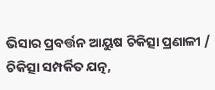ଭିସାର ପ୍ରବର୍ତ୍ତନ ଆୟୁଷ ଚିକିତ୍ସା ପ୍ରଣାଳୀ / ଚିକିତ୍ସା ସମ୍ପର୍କିତ ଯତ୍ନ,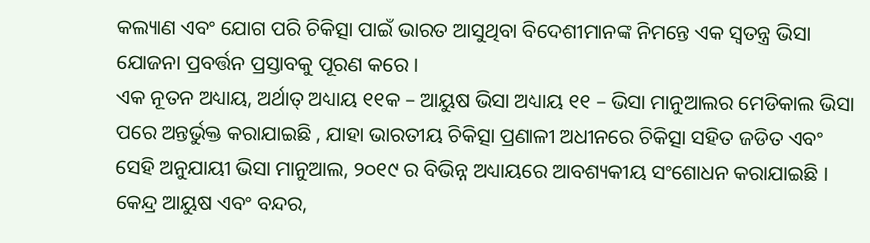କଲ୍ୟାଣ ଏବଂ ଯୋଗ ପରି ଚିକିତ୍ସା ପାଇଁ ଭାରତ ଆସୁଥିବା ବିଦେଶୀମାନଙ୍କ ନିମନ୍ତେ ଏକ ସ୍ୱତନ୍ତ୍ର ଭିସା ଯୋଜନା ପ୍ରବର୍ତ୍ତନ ପ୍ରସ୍ତାବକୁ ପୂରଣ କରେ ।
ଏକ ନୂତନ ଅଧ୍ୟାୟ, ଅର୍ଥାତ୍ ଅଧ୍ୟାୟ ୧୧କ – ଆୟୁଷ ଭିସା ଅଧ୍ୟାୟ ୧୧ – ଭିସା ମାନୁଆଲର ମେଡିକାଲ ଭିସା ପରେ ଅନ୍ତର୍ଭୁକ୍ତ କରାଯାଇଛି , ଯାହା ଭାରତୀୟ ଚିକିତ୍ସା ପ୍ରଣାଳୀ ଅଧୀନରେ ଚିକିତ୍ସା ସହିତ ଜଡିତ ଏବଂ ସେହି ଅନୁଯାୟୀ ଭିସା ମାନୁଆଲ, ୨୦୧୯ ର ବିଭିନ୍ନ ଅଧ୍ୟାୟରେ ଆବଶ୍ୟକୀୟ ସଂଶୋଧନ କରାଯାଇଛି ।
କେନ୍ଦ୍ର ଆୟୁଷ ଏବଂ ବନ୍ଦର,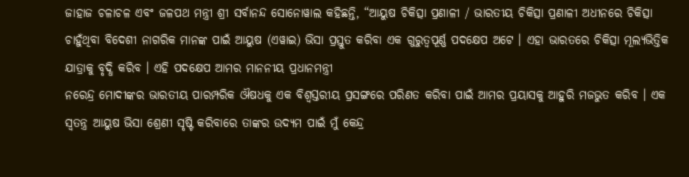ଜାହାଜ ଚଳାଚଳ ଏବଂ ଜଳପଥ ମନ୍ତ୍ରୀ ଶ୍ରୀ ସର୍ବାନନ୍ଦ ସୋନୋୱାଲ କହିଛନ୍ତି, “ଆୟୁଷ ଚିକିତ୍ସା ପ୍ରଣାଳୀ / ଭାରତୀୟ ଚିକିତ୍ସା ପ୍ରଣାଳୀ ଅଧୀନରେ ଚିକିତ୍ସା ଚାହୁଁଥିବା ବିଦେଶୀ ନାଗରିକ ମାନଙ୍କ ପାଇଁ ଆୟୁଷ (ଏୱାଇ) ଭିସା ପ୍ରସ୍ତୁତ କରିବା ଏକ ଗୁରୁତ୍ୱପୂର୍ଣ୍ଣ ପଦକ୍ଷେପ ଅଟେ । ଏହା ଭାରତରେ ଚିକିତ୍ସା ମୂଲ୍ୟଭିତ୍ତିକ ଯାତ୍ରାକୁ ବୃଦ୍ଧି କରିବ । ଏହି ପଦକ୍ଷେପ ଆମର ମାନନୀୟ ପ୍ରଧାନମନ୍ତ୍ରୀ
ନରେନ୍ଦ୍ର ମୋଦୀଙ୍କର ଭାରତୀୟ ପାରମ୍ପରିକ ଔଷଧକୁ ଏକ ବିଶ୍ୱସ୍ତରୀୟ ପ୍ରସଙ୍ଗରେ ପରିଣତ କରିବା ପାଇଁ ଆମର ପ୍ରୟାସକୁ ଆହୁରି ମଜଭୁତ କରିବ । ଏକ ସ୍ୱତନ୍ତ୍ର ଆୟୁଷ ଭିସା ଶ୍ରେଣୀ ସୃଷ୍ଟି କରିବାରେ ତାଙ୍କର ଉଦ୍ୟମ ପାଇଁ ମୁଁ କେନ୍ଦ୍ର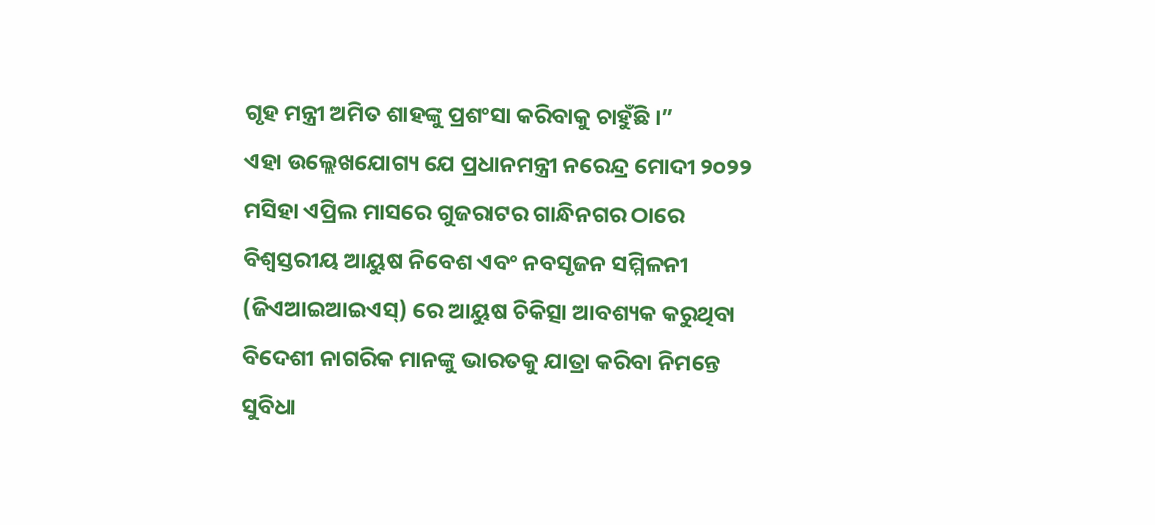ଗୃହ ମନ୍ତ୍ରୀ ଅମିତ ଶାହଙ୍କୁ ପ୍ରଶଂସା କରିବାକୁ ଚାହୁଁଛି ।”
ଏହା ଉଲ୍ଲେଖଯୋଗ୍ୟ ଯେ ପ୍ରଧାନମନ୍ତ୍ରୀ ନରେନ୍ଦ୍ର ମୋଦୀ ୨୦୨୨ ମସିହା ଏପ୍ରିଲ ମାସରେ ଗୁଜରାଟର ଗାନ୍ଧିନଗର ଠାରେ ବିଶ୍ୱସ୍ତରୀୟ ଆୟୁଷ ନିବେଶ ଏବଂ ନବସୃଜନ ସମ୍ମିଳନୀ (ଜିଏଆଇଆଇଏସ୍) ରେ ଆୟୁଷ ଚିକିତ୍ସା ଆବଶ୍ୟକ କରୁଥିବା ବିଦେଶୀ ନାଗରିକ ମାନଙ୍କୁ ଭାରତକୁ ଯାତ୍ରା କରିବା ନିମନ୍ତେ ସୁବିଧା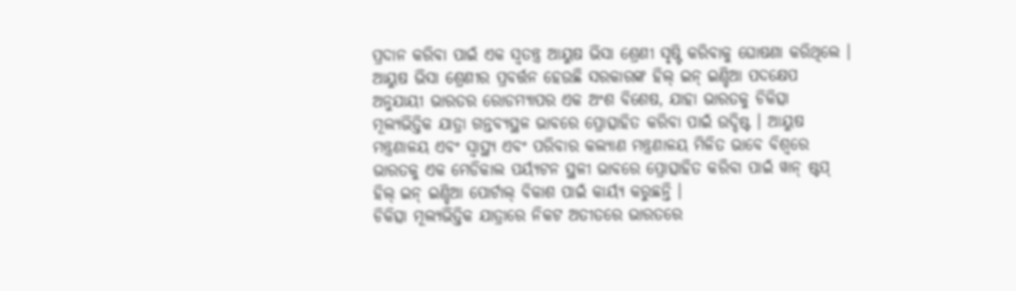ପ୍ରଦାନ କରିବା ପାଇଁ ଏକ ସ୍ୱତନ୍ତ୍ର ଆୟୁଷ ଭିସା ଶ୍ରେଣୀ ସୃଷ୍ଟି କରିବାକୁ ଘୋଷଣା କରିଥିଲେ ।
ଆୟୁଷ ଭିସା ଶ୍ରେଣୀର ପ୍ରବର୍ତ୍ତନ ହେଉଛି ସରକାରଙ୍କ ହିଲ୍ ଇନ୍ ଇଣ୍ଡିଆ ପଦକ୍ଷେପ ଅନୁଯାୟୀ ଭାରତର ରୋଡମ୍ୟାପର ଏକ ଅଂଶ ବିଶେଷ, ଯାହା ଭାରତକୁ ଚିକିତ୍ସା ମୂଲ୍ୟଭିତ୍ତିକ ଯାତ୍ରା ଗନ୍ତବ୍ୟସ୍ଥଳ ଭାବରେ ପ୍ରୋତ୍ସାହିତ କରିବା ପାଇଁ ଉଦ୍ଦିଷ୍ଟ । ଆୟୁଷ ମନ୍ତ୍ରଣାଳୟ ଏବଂ ସ୍ୱାସ୍ଥ୍ୟ ଏବଂ ପରିବାର କଲ୍ୟାଣ ମନ୍ତ୍ରଣାଳୟ ମିଳିତ ଭାବେ ବିଶ୍ୱରେ ଭାରତକୁ ଏକ ମେଡିକାଲ ପର୍ୟ୍ୟଟନ ସ୍ଥଳୀ ଭାବରେ ପ୍ରୋତ୍ସାହିତ କରିବା ପାଇଁ ୱାନ୍ ଷ୍ଟପ୍ ହିଲ୍ ଇନ୍ ଇଣ୍ଡିଆ ପୋର୍ଟାଲ୍ ବିକାଶ ପାଇଁ କାର୍ୟ୍ୟ କରୁଛନ୍ତି ।
ଚିକିତ୍ସା ମୂଲ୍ୟଭିତ୍ତିକ ଯାତ୍ରାରେ ନିକଟ ଅତୀତରେ ଭାରତରେ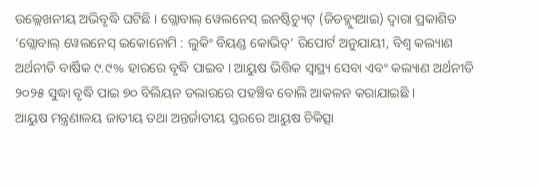ଉଲ୍ଲେଖନୀୟ ଅଭିବୃଦ୍ଧି ଘଟିଛି । ଗ୍ଲୋବାଲ୍ ୱେଲନେସ୍ ଇନଷ୍ଟିଚ୍ୟୁଟ୍ (ଜିଡବ୍ଲ୍ୟୁଆଇ) ଦ୍ୱାରା ପ୍ରକାଶିତ ‘ଗ୍ଲୋବାଲ୍ ୱେଲନେସ୍ ଇକୋନୋମି : ଲୁକିଂ ବିୟଣ୍ଡ କୋଭିଡ୍’ ରିପୋର୍ଟ ଅନୁଯାୟୀ, ବିଶ୍ୱ କଲ୍ୟାଣ ଅର୍ଥନୀତି ବାର୍ଷିକ ୯.୯% ହାରରେ ବୃଦ୍ଧି ପାଇବ । ଆୟୁଷ ଭିତ୍ତିକ ସ୍ୱାସ୍ଥ୍ୟ ସେବା ଏବଂ କଲ୍ୟାଣ ଅର୍ଥନୀତି ୨୦୨୫ ସୁଦ୍ଧା ବୃଦ୍ଧି ପାଇ ୭୦ ବିଲିୟନ ଡଲାରରେ ପହଞ୍ଚିବ ବୋଲି ଆକଳନ କରାଯାଇଛି ।
ଆୟୁଷ ମନ୍ତ୍ରଣାଳୟ ଜାତୀୟ ତଥା ଅନ୍ତର୍ଜାତୀୟ ସ୍ତରରେ ଆୟୁଷ ଚିକିତ୍ସା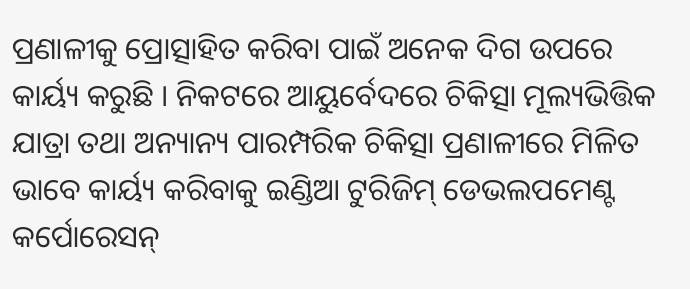ପ୍ରଣାଳୀକୁ ପ୍ରୋତ୍ସାହିତ କରିବା ପାଇଁ ଅନେକ ଦିଗ ଉପରେ କାର୍ୟ୍ୟ କରୁଛି । ନିକଟରେ ଆୟୁର୍ବେଦରେ ଚିକିତ୍ସା ମୂଲ୍ୟଭିତ୍ତିକ ଯାତ୍ରା ତଥା ଅନ୍ୟାନ୍ୟ ପାରମ୍ପରିକ ଚିକିତ୍ସା ପ୍ରଣାଳୀରେ ମିଳିତ ଭାବେ କାର୍ୟ୍ୟ କରିବାକୁ ଇଣ୍ଡିଆ ଟୁରିଜିମ୍ ଡେଭଲପମେଣ୍ଟ କର୍ପୋରେସନ୍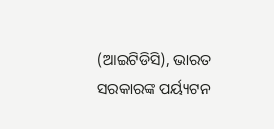(ଆଇଟିଡିସି), ଭାରତ ସରକାରଙ୍କ ପର୍ୟ୍ୟଟନ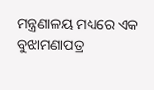ମନ୍ତ୍ରଣାଳୟ ମଧ୍ୟରେ ଏକ ବୁଝାମଣାପତ୍ର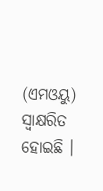(ଏମଓୟୁ) ସ୍ୱାକ୍ଷରିତ ହୋଇଛି ।